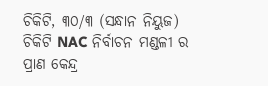ଚିକିଟି, ୩୦/୩ (ସନ୍ଧାନ ନିୟୁଜ) ଚିକିଟି NAC ନିର୍ବାଚନ ମଣ୍ଡଳୀ ର ପ୍ରାଣ କେନ୍ଦ୍ର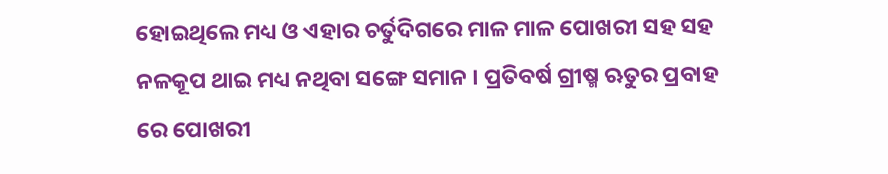ହୋଇଥିଲେ ମଧ୍ୟ ଓ ଏହାର ଚର୍ତୁଦିଗରେ ମାଳ ମାଳ ପୋଖରୀ ସହ ସହ ନଳକୂପ ଥାଇ ମଧ୍ୟ ନଥିବା ସଙ୍ଗେ ସମାନ । ପ୍ରତିବର୍ଷ ଗ୍ରୀଷ୍ମ ଋତୁର ପ୍ରବାହ ରେ ପୋଖରୀ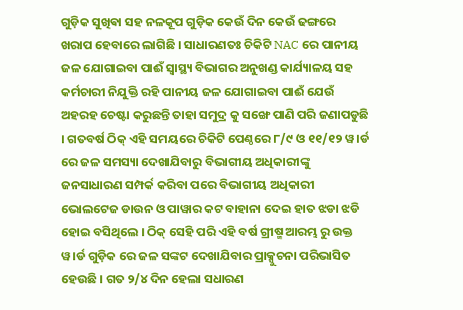ଗୁଡ଼ିକ ସୁଖିଵା ସହ ନଳକୂପ ଗୁଡ଼ିକ କେଉଁ ଦିନ କେଉଁ ଢଙ୍ଗରେ ଖରାପ ହେବାରେ ଲାଗିଛି । ସାଧାରଣତଃ ଚିକିଟି NAC ରେ ପାନୀୟ ଜଳ ଯୋଗାଇବା ପାଈଁ ସ୍ୱାସ୍ଥ୍ୟ ବିଭାଗର ଅନୁଖଣ୍ଡ କାର୍ଯ୍ୟାଳୟ ସହ କର୍ମଚାରୀ ନିଯୁକ୍ତି ରହି ପାନୀୟ ଜଳ ଯୋଗାଇବା ପାଈଁ ଯେଉଁ ଅହରହ ଚେଷ୍ଟା କରୁଛନ୍ତି ତାହା ସମୁଦ୍ର କୁ ସଙ୍ଖେ ପାଣି ପରି ଜଣାପଡୁଛି । ଗତବର୍ଷ ଠିକ୍ ଏହି ସମୟରେ ଚିକିଟି ପେଣ୍ଠରେ ୮/୯ ଓ ୧୧/୧୨ ୱ।ର୍ଡ ରେ ଜଳ ସମସ୍ୟା ଦେଖାଯିବାରୁ ବିଭାଗୀୟ ଅଧିକାରୀଙ୍କୁ ଜନସାଧାରଣ ସମ୍ପର୍କ କରିବା ପରେ ବିଭାଗୀୟ ଅଧିକାରୀ ଭୋଲଟେଜ ଡାଉନ ଓ ପାୱାର କଟ ବାହାନା ଦେଇ ହାତ ଝଡା ଝଡି ହୋଇ ବସିଥିଲେ । ଠିକ୍ ସେହି ପରି ଏହି ବର୍ଷ ଗ୍ରୀଷ୍ମ ଆରମ୍ଭ ରୁ ଉକ୍ତ ୱ।ର୍ଡ ଗୁଡ଼ିକ ରେ ଜଳ ସଙ୍କଟ ଦେଖାଯିବାର ପ୍ରାକ୍ସୁଚନା ପରିଭାସିତ ହେଉଛି । ଗତ ୨/୪ ଦିନ ହେଲା ସଧାରଣ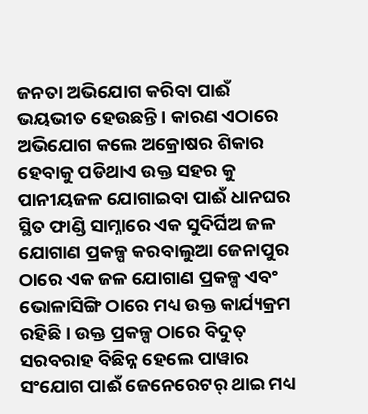ଜନତା ଅଭିଯୋଗ କରିବା ପାଈଁ ଭୟଭୀତ ହେଉଛନ୍ତି । କାରଣ ଏଠାରେ ଅଭିଯୋଗ କଲେ ଅକ୍ରୋଷର ଶିକାର ହେବାକୁ ପଡିଥାଏ ଉକ୍ତ ସହର କୁ ପାନୀୟଜଳ ଯୋଗାଇବା ପାଈଁ ଧାନଘର ସ୍ଥିତ ଫାଣ୍ଡି ସାମ୍ନାରେ ଏକ ସୁଦିର୍ଘିଅ ଜଳ ଯୋଗାଣ ପ୍ରକଳ୍ପ କରବାଲୁଆ ଜେନାପୁର ଠାରେ ଏକ ଜଳ ଯୋଗାଣ ପ୍ରକଳ୍ପ ଏବଂ ଭୋଳାସିଙ୍ଗି ଠାରେ ମଧ୍ୟ ଉକ୍ତ କାର୍ଯ୍ୟକ୍ରମ ରହିଛି । ଉକ୍ତ ପ୍ରକଳ୍ପ ଠାରେ ବିଦୁତ୍ ସରବରାହ ବିଛିନ୍ନ ହେଲେ ପାୱାର ସଂଯୋଗ ପାଈଁ ଜେନେରେଟର୍ ଥାଇ ମଧ୍ୟ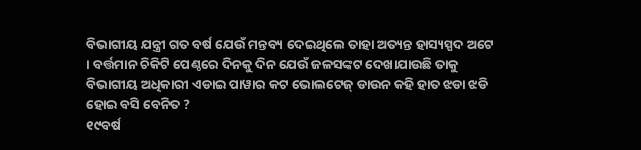ବିଭାଗୀୟ ଯନ୍ତ୍ରୀ ଗତ ବର୍ଷ ଯେଉଁ ମନ୍ତବ୍ୟ ଦେଇଥିଲେ ତାହା ଅତ୍ୟନ୍ତ ହାସ୍ୟସ୍ପଦ ଅଟେ । ବର୍ତ୍ତମାନ ଚିକିଟି ପେଣ୍ଠରେ ଦିନକୁ ଦିନ ଯେଉଁ ଜଳସଙ୍କଟ ଦେଖାଯାଉଛି ତାକୁ ବିଭାଗୀୟ ଅଧିକାରୀ ଏଡାଇ ପାୱାର କଟ ଭୋଲଟେଜ୍ ଡାଉନ କହି ହାତ ଝଡା ଝଡି ହୋଇ ବସି ବେନିତ ?
୧୯ବର୍ଷ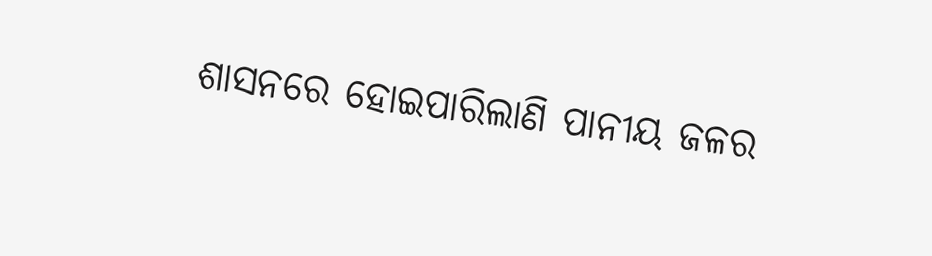ଶାସନରେ ହୋଇପାରିଲାଣି ପାନୀୟ ଜଳର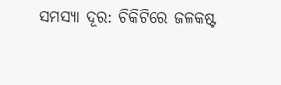ସମସ୍ୟା ଦୂର: ଚିକିଟିରେ ଜଳକଷ୍ଟ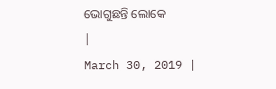ଭୋଗୁଛନ୍ତି ଲୋକେ
|
March 30, 2019 |